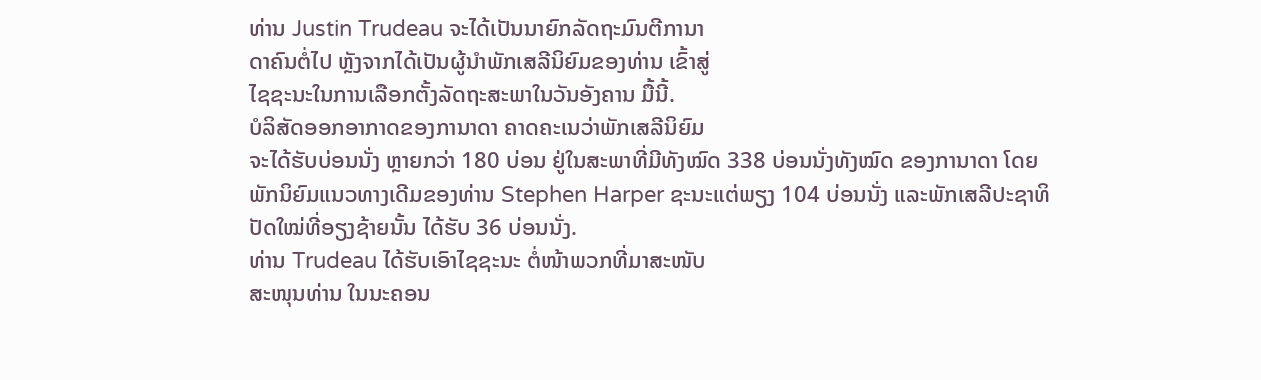ທ່ານ Justin Trudeau ຈະໄດ້ເປັນນາຍົກລັດຖະມົນຕີການາ
ດາຄົນຕໍ່ໄປ ຫຼັງຈາກໄດ້ເປັນຜູ້ນຳພັກເສລີນິຍົມຂອງທ່ານ ເຂົ້າສູ່
ໄຊຊະນະໃນການເລືອກຕັ້ງລັດຖະສະພາໃນວັນອັງຄານ ມື້ນີ້.
ບໍລິສັດອອກອາກາດຂອງການາດາ ຄາດຄະເນວ່າພັກເສລີນິຍົມ
ຈະໄດ້ຮັບບ່ອນນັ່ງ ຫຼາຍກວ່າ 180 ບ່ອນ ຢູ່ໃນສະພາທີ່ມີທັງໝົດ 338 ບ່ອນນັ່ງທັງໝົດ ຂອງການາດາ ໂດຍພັກນິຍົມແນວທາງເດີມຂອງທ່ານ Stephen Harper ຊະນະແຕ່ພຽງ 104 ບ່ອນນັ່ງ ແລະພັກເສລີປະຊາທິປັດໃໝ່ທີ່ອຽງຊ້າຍນັ້ນ ໄດ້ຮັບ 36 ບ່ອນນັ່ງ.
ທ່ານ Trudeau ໄດ້ຮັບເອົາໄຊຊະນະ ຕໍ່ໜ້າພວກທີ່ມາສະໜັບ
ສະໜຸນທ່ານ ໃນນະຄອນ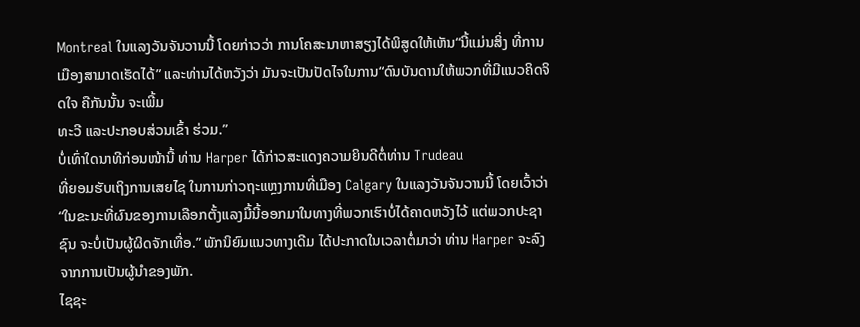Montreal ໃນແລງວັນຈັນວານນີ້ ໂດຍກ່າວວ່າ ການໂຄສະນາຫາສຽງໄດ້ພິສູດໃຫ້ເຫັນ“ນີ້ແມ່ນສິ່ງ ທີ່ການເມືອງສາມາດເຮັດໄດ້” ແລະທ່ານໄດ້ຫວັງວ່າ ມັນຈະເປັນປັດໄຈໃນການ“ດົນບັນດານໃຫ້ພວກທີ່ມີແນວຄິດຈິດໃຈ ຄືກັນນັ້ນ ຈະເພີ້ມ
ທະວີ ແລະປະກອບສ່ວນເຂົ້າ ຮ່ວມ.”
ບໍ່ເທົ່າໃດນາທີກ່ອນໜ້ານີ້ ທ່ານ Harper ໄດ້ກ່າວສະແດງຄວາມຍິນດີຕໍ່ທ່ານ Trudeau
ທີ່ຍອມຮັບເຖິງການເສຍໄຊ ໃນການກ່າວຖະແຫຼງການທີ່ເມືອງ Calgary ໃນແລງວັນຈັນວານນີ້ ໂດຍເວົ້າວ່າ “ໃນຂະນະທີ່ຜົນຂອງການເລືອກຕັ້ງແລງມື້ນີ້ອອກມາໃນທາງທີ່ພວກເຮົາບໍ່ໄດ້ຄາດຫວັງໄວ້ ແຕ່ພວກປະຊາຊົນ ຈະບໍ່ເປັນຜູ້ຜິດຈັກເທື່ອ.” ພັກນິຍົມແນວທາງເດີມ ໄດ້ປະກາດໃນເວລາຕໍ່ມາວ່າ ທ່ານ Harper ຈະລົງຈາກການເປັນຜູ້ນຳຂອງພັກ.
ໄຊຊະ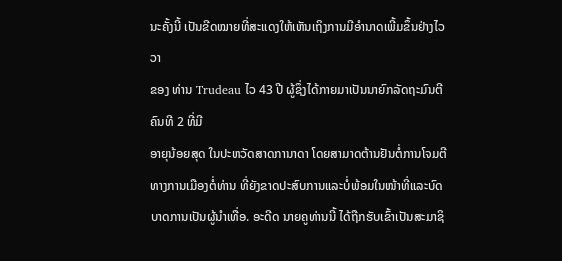ນະຄັ້ງນີ້ ເປັນຂີດໝາຍທີ່ສະແດງໃຫ້ເຫັນເຖິງການມີອຳນາດເພີ້ມຂຶ້ນຢ່າງໄວວາ
ຂອງ ທ່ານ Trudeau ໄວ 43 ປີ ຜູ້ຊຶ່ງໄດ້ກາຍມາເປັນນາຍົກລັດຖະມົນຕີ ຄົນທີ 2 ທີ່ມີ
ອາຍຸນ້ອຍສຸດ ໃນປະຫວັດສາດການາດາ ໂດຍສາມາດຕ້ານຢັນຕໍ່ການໂຈມຕີທາງການເມືອງຕໍ່ທ່ານ ທີ່ຍັງຂາດປະສົບການແລະບໍ່ພ້ອມໃນໜ້າທີ່ແລະບົດບາດການເປັນຜູ້ນຳເທື່ອ. ອະດີດ ນາຍຄູທ່ານນີ້ ໄດ້ຖືກຮັບເຂົ້າເປັນສະມາຊິ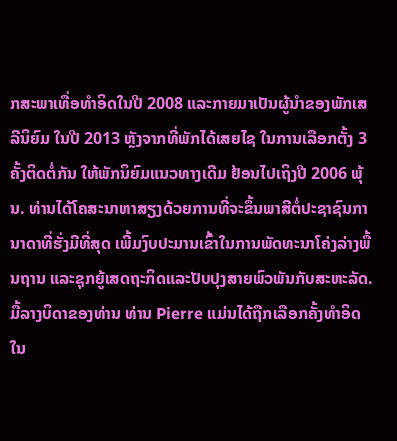ກສະພາເທື່ອທຳອິດໃນປີ 2008 ແລະກາຍມາເປັນຜູ້ນຳຂອງພັກເສລີນິຍົມ ໃນປີ 2013 ຫຼັງຈາກທີ່ພັກໄດ້ເສຍໄຊ ໃນການເລືອກຕັ້ງ 3 ຄັ້ງຕິດຕໍ່ກັນ ໃຫ້ພັກນິຍົມແນວທາງເດີມ ຢ້ອນໄປເຖິງປີ 2006 ພຸ້ນ. ທ່ານໄດ້ໂຄສະນາຫາສຽງດ້ວຍການທີ່ຈະຂຶ້ນພາສີຕໍ່ປະຊາຊົນການາດາທີ່ຮັ່ງມີທີ່ສຸດ ເພີ້ມງົບປະມານເຂົ້າໃນການພັດທະນາໂຄ່ງລ່າງພື້ນຖານ ແລະຊຸກຍູ້ເສດຖະກິດແລະປັບປຸງສາຍພົວພັນກັບສະຫະລັດ.
ມື້ລາງບິດາຂອງທ່ານ ທ່ານ Pierre ແມ່ນໄດ້ຖືກເລືອກຄັ້ງທຳອິດໃນ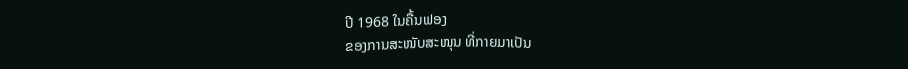ປີ 1968 ໃນຄື້ນຟອງ
ຂອງການສະໜັບສະໜຸນ ທີ່ກາຍມາເປັນ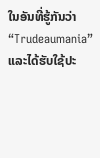ໃນອັນທີ່ຮູ້ກັນວ່າ “Trudeaumania” ແລະໄດ້ຮັບໃຊ້ປະ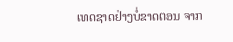ເທດຊາດຢ່າງບໍ່ຂາດຕອນ ຈາກ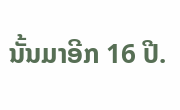ນັ້ນມາອີກ 16 ປີ.